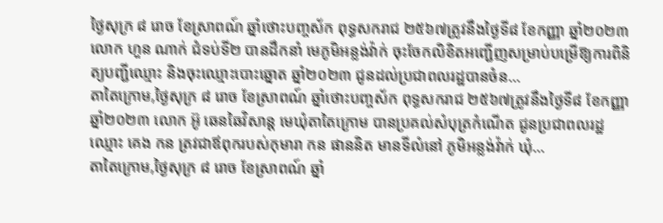ថ្ងៃសុក្រ ៨ រោច ខែស្រាពណ៍ ឆ្នាំថោះបញ្ចស័ក ពុទ្ធសករាជ ២៥៦៧ត្រូវនឹងថ្ងៃទី៨ ខែកញ្ញា ឆ្នាំ២០២៣ លោក ហួន ណាក់ ជំទប់ទី២ បានដឹកនាំ មេភូមិអន្លង់វ៉ាក់ ចុះចែកលិខិតអញ្ជើញសម្រាប់បម្រើឱ្យការពិនិត្យបញ្ជីឈ្មោះ និងចុះឈ្មោះបោះឆ្នោត ឆ្នាំ២០២៣ ជូនដល់ប្រជាពលរដ្ឋបានចំន...
តាតៃក្រោម,ថ្ងៃសុក្រ ៨ រោច ខែស្រាពណ៍ ឆ្នាំថោះបញ្ចស័ក ពុទ្ធសករាជ ២៥៦៧ត្រូវនឹងថ្ងៃទី៨ ខែកញ្ញា ឆ្នាំ២០២៣ លោក អ៊ូ ឆេនឆៃវិសាន្ដ មេឃុំតាតៃក្រោម បានប្រគល់សំបុត្រកំណើត ជូនប្រជាពលរដ្ឋ ឈ្មោះ គេង កន ត្រវជាឪពុករបស់កុមារា កន ផាននិត មានទីលំនៅ ភូមិអន្លង់វ៉ាក់ ឃុំ...
តាតៃក្រោម,ថ្ងៃសុក្រ ៨ រោច ខែស្រាពណ៍ ឆ្នាំ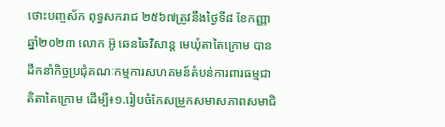ថោះបញ្ចស័ក ពុទ្ធសករាជ ២៥៦៧ត្រូវនឹងថ្ងៃទី៨ ខែកញ្ញា ឆ្នាំ២០២៣ លោក អ៊ូ ឆេនឆៃវិសាន្ដ មេឃុំតាតៃក្រោម បានដឹកនាំកិច្ចប្រជុំគណៈកម្មការសហគមន៍តំបន់ការពារធម្មជាតិតាតៃក្រោម ដើម្បី៖១.រៀបចំកែសម្រួកសមាសភាពសមាជិ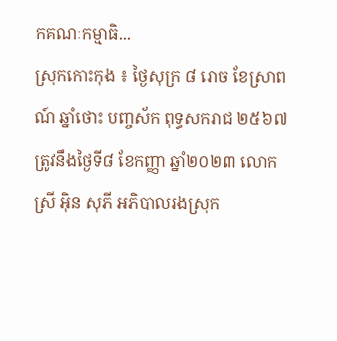កគណៈកម្មាធិ...
ស្រុកកោះកុង ៖ ថ្ងៃសុក្រ ៨ រោច ខែស្រាពណ៍ ឆ្នាំថោះ បញ្ចស័ក ពុទ្ធសករាជ ២៥៦៧ ត្រូវនឹងថ្ងៃទី៨ ខែកញ្ញា ឆ្នាំ២០២៣ លោកស្រី អ៊ិន សុភី អភិបាលរងស្រុក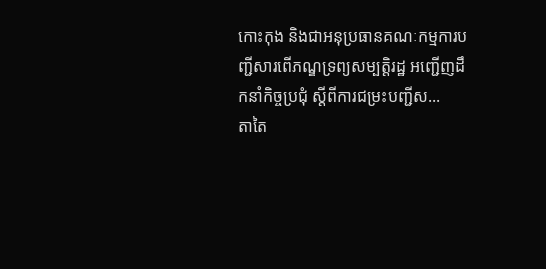កោះកុង និងជាអនុប្រធានគណៈកម្មការបញ្ជីសារពើភណ្ឌទ្រព្យសម្បត្តិរដ្ឋ អញ្ជើញដឹកនាំកិច្ចប្រជុំ ស្តីពីការជម្រះបញ្ជីស...
តាតៃ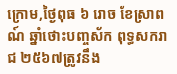ក្រោម,ថ្ងៃពុធ ៦ រោច ខែស្រាពណ៍ ឆ្នាំថោះបញ្ចស័ក ពុទ្ធសករាជ ២៥៦៧ត្រូវនឹង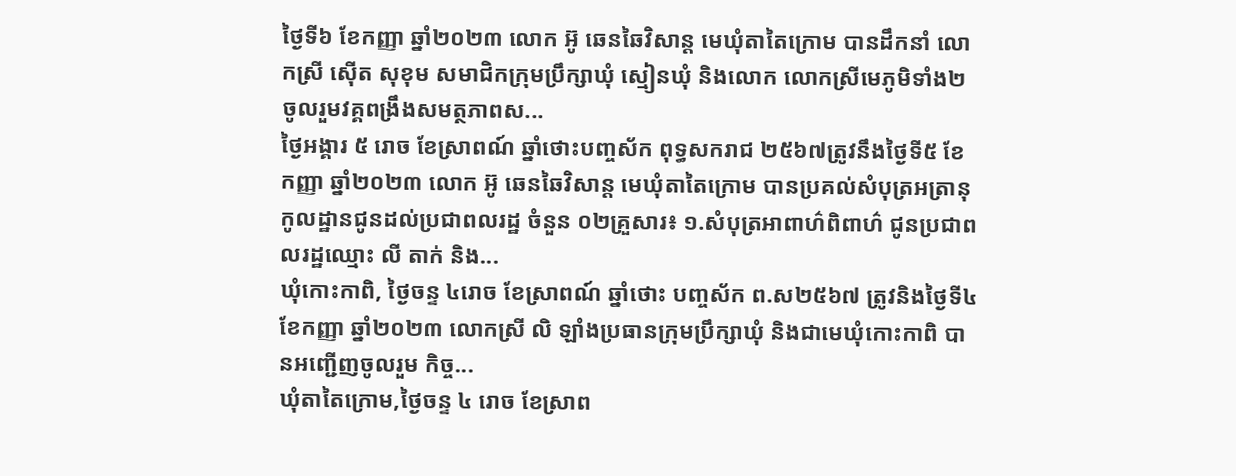ថ្ងៃទី៦ ខែកញ្ញា ឆ្នាំ២០២៣ លោក អ៊ូ ឆេនឆៃវិសាន្ដ មេឃុំតាតៃក្រោម បានដឹកនាំ លោកស្រី ស៊ើត សុខុម សមាជិកក្រុមប្រឹក្សាឃុំ ស្មៀនឃុំ និងលោក លោកស្រីមេភូមិទាំង២ ចូលរួមវគ្គពង្រឹងសមត្ថភាពស...
ថ្ងៃអង្គារ ៥ រោច ខែស្រាពណ៍ ឆ្នាំថោះបញ្ចស័ក ពុទ្ធសករាជ ២៥៦៧ត្រូវនឹងថ្ងៃទី៥ ខែកញ្ញា ឆ្នាំ២០២៣ លោក អ៊ូ ឆេនឆៃវិសាន្ដ មេឃុំតាតៃក្រោម បានប្រគល់សំបុត្រអត្រានុកូលដ្ឋានជូនដល់ប្រជាពលរដ្ឋ ចំនួន ០២គ្រួសារ៖ ១.សំបុត្រអាពាហ៌ពិពាហ៌ ជូនប្រជាពលរដ្ឋឈ្មោះ លី តាក់ និង...
ឃុំកោះកាពិ, ថ្ងៃចន្ទ ៤រោច ខែស្រាពណ៍ ឆ្នាំថោះ បញ្ចស័ក ព.ស២៥៦៧ ត្រូវនិងថ្ងៃទី៤ ខែកញ្ញា ឆ្នាំ២០២៣ លោកស្រី លិ ឡាំងប្រធានក្រុមប្រឹក្សាឃុំ និងជាមេឃុំកោះកាពិ បានអញ្ជើញចូលរួម កិច្ច...
ឃុំតាតៃក្រោម,ថ្ងៃចន្ទ ៤ រោច ខែស្រាព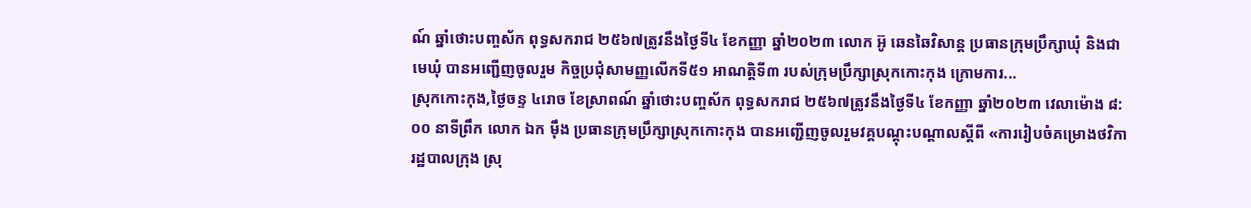ណ៍ ឆ្នាំថោះបញ្ចស័ក ពុទ្ធសករាជ ២៥៦៧ត្រូវនឹងថ្ងៃទី៤ ខែកញ្ញា ឆ្នាំ២០២៣ លោក អ៊ូ ឆេនឆៃវិសាន្ដ ប្រធានក្រុមប្រឹក្សាឃុំ និងជាមេឃុំ បានអញ្ជើញចូលរួម កិច្ចប្រជុំសាមញ្ញលើកទី៥១ អាណត្តិទី៣ របស់ក្រុមប្រឹក្សាស្រុកកោះកុង ក្រោមការ...
ស្រុកកោះកុង,ថ្ងៃចន្ទ ៤រោច ខែស្រាពណ៍ ឆ្នាំថោះបញ្ចស័ក ពុទ្ធសករាជ ២៥៦៧ត្រូវនឹងថ្ងៃទី៤ ខែកញ្ញា ឆ្នាំ២០២៣ វេលាម៉ោង ៨:០០ នាទីព្រឹក លោក ឯក ម៉ឹង ប្រធានក្រុមប្រឹក្សាស្រុកកោះកុង បានអញ្ជើញចូលរួមវគ្គបណ្តុះបណ្តាលស្តីពី «ការរៀបចំគម្រោងថវិការដ្ឋបាលក្រុង ស្រុ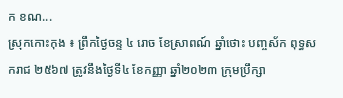ក ខណ...
ស្រុកកោះកុង ៖ ព្រឹកថ្ងៃចន្ទ ៤ រោច ខែស្រាពណ៍ ឆ្នាំថោះ បញ្ចស័ក ពុទ្ធសករាជ ២៥៦៧ ត្រូវនឹងថ្ងៃទី៤ ខែកញ្ញា ឆ្នាំ២០២៣ ក្រុមប្រឹក្សា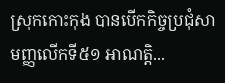ស្រុកកោះកុង បានបើកកិច្ចប្រជុំសាមញ្ញលើកទី៥១ អាណត្ដិ...